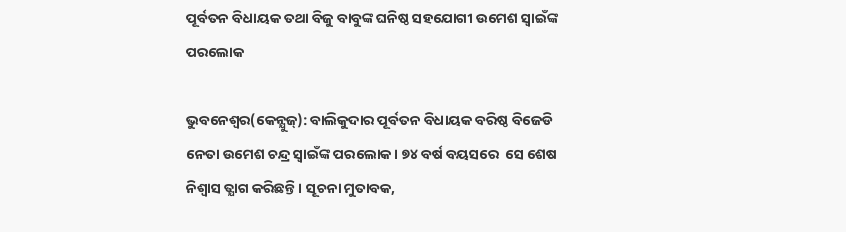ପୂର୍ବତନ ବିଧାୟକ ତଥା ବିଜୁ ବାବୁଙ୍କ ଘନିଷ୍ଠ ସହଯୋଗୀ ଉମେଶ ସ୍ବାଇଁଙ୍କ ପରଲୋକ

ଭୁବନେଶ୍ୱର(କେନ୍ଯୁଜ୍): ବାଲିକୁଦାର ପୂର୍ବତନ ବିଧାୟକ ବରିଷ୍ଠ ବିଜେଡି ନେତା ଉମେଶ ଚନ୍ଦ୍ର ସ୍ୱାଇଁଙ୍କ ପରଲୋକ। ୭୪ ବର୍ଷ ବୟସରେ  ସେ ଶେଷ ନିଶ୍ବାସ ତ୍ଯାଗ କରିଛନ୍ତି । ସୂଚନା ମୁତାବକ,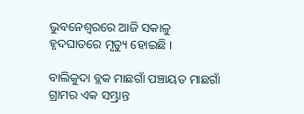ଭୁବନେଶ୍ୱରରେ ଆଜି ସକାଳୁ ହୃଦଘାତରେ ମୃତ୍ୟୁ ହୋଇଛି ।

ବାଲିକୁଦା ବ୍ଲକ ମାଛଗାଁ ପଞ୍ଚାୟତ ମାଛଗାଁ ଗ୍ରାମର ଏକ ସମ୍ଭ୍ରାନ୍ତ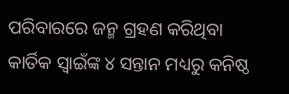ପରିବାରରେ ଜନ୍ମ ଗ୍ରହଣ କରିଥିବା କାର୍ତିକ ସ୍ବାଇଁଙ୍କ ୪ ସନ୍ତାନ ମଧ୍ୟରୁ କନିଷ୍ଠ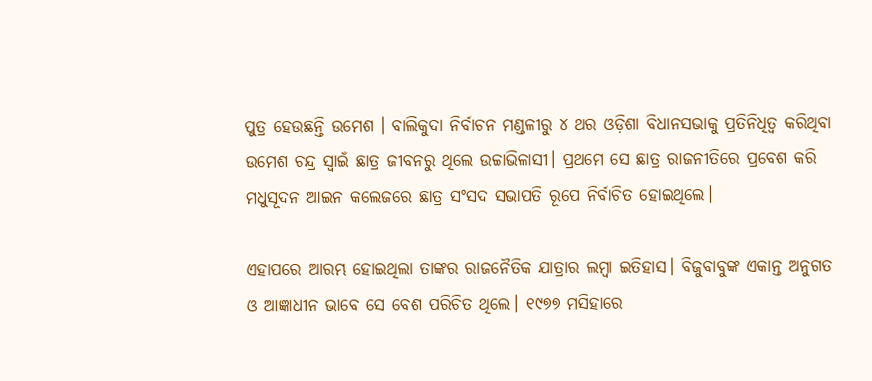ପୁତ୍ର ହେଉଛନ୍ତି ଉମେଶ । ବାଲିକୁଦା ନିର୍ବାଚନ ମଣ୍ଡଳୀରୁ ୪ ଥର ଓଡ଼ିଶା ବିଧାନସଭାକୁ ପ୍ରତିନିଧିତ୍ୱ କରିଥିବା ଉମେଶ ଚନ୍ଦ୍ର ସ୍ବାଇଁ ଛାତ୍ର ଜୀବନରୁ ଥିଲେ ଉଚ୍ଚାଭିଳାସୀ। ପ୍ରଥମେ ସେ ଛାତ୍ର ରାଜନୀତିରେ ପ୍ରବେଶ କରି ମଧୁସୂଦନ ଆଇନ କଲେଜରେ ଛାତ୍ର ସଂସଦ ସଭାପତି ରୂପେ ନିର୍ବାଚିତ ହୋଇଥିଲେ।

ଏହାପରେ ଆରମ୍ଭ ହୋଇଥିଲା ତାଙ୍କର ରାଜନୈତିକ ଯାତ୍ରାର ଲମ୍ବା ଇତିହାସ। ବିଜୁବାବୁଙ୍କ ଏକାନ୍ତ ଅନୁଗତ ଓ ଆଜ୍ଞାଧୀନ ଭାବେ ସେ ବେଶ ପରିଚିତ ଥିଲେ। ୧୯୭୭ ମସିହାରେ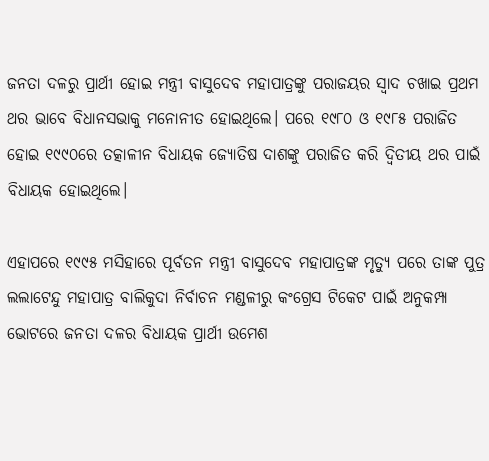ଜନତା ଦଳରୁ ପ୍ରାର୍ଥୀ ହୋଇ ମନ୍ତ୍ରୀ ବାସୁଦେବ ମହାପାତ୍ରଙ୍କୁ ପରାଜୟର ସ୍ୱାଦ ଚଖାଇ ପ୍ରଥମ ଥର ଭାବେ ବିଧାନସଭାକୁ ମନୋନୀତ ହୋଇଥିଲେ। ପରେ ୧୯୮୦ ଓ ୧୯୮୫ ପରାଜିତ ହୋଇ ୧୯୯୦ରେ ତତ୍କାଳୀନ ବିଧାୟକ ଜ୍ୟୋତିଷ ଦାଶଙ୍କୁ ପରାଜିତ କରି ଦ୍ୱିତୀୟ ଥର ପାଇଁ ବିଧାୟକ ହୋଇଥିଲେ।

ଏହାପରେ ୧୯୯୫ ମସିହାରେ ପୂର୍ବତନ ମନ୍ତ୍ରୀ ବାସୁଦେବ ମହାପାତ୍ରଙ୍କ ମୃତ୍ୟୁ ପରେ ତାଙ୍କ ପୁତ୍ର ଲଲାଟେନ୍ଦୁ ମହାପାତ୍ର ବାଲିକୁଦା ନିର୍ବାଚନ ମଣ୍ଡଳୀରୁ କଂଗ୍ରେସ ଟିକେଟ ପାଇଁ ଅନୁକମ୍ପା ଭୋଟରେ ଜନତା ଦଳର ବିଧାୟକ ପ୍ରାର୍ଥୀ ଉମେଶ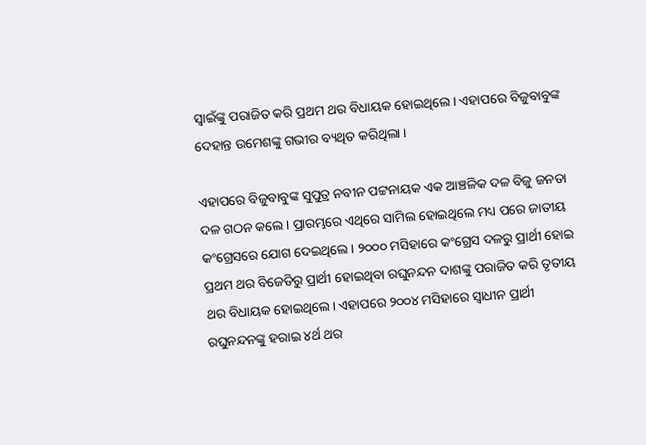ସ୍ବାଇଁଙ୍କୁ ପରାଜିତ କରି ପ୍ରଥମ ଥର ବିଧାୟକ ହୋଇଥିଲେ। ଏହାପରେ ବିଜୁବାବୁଙ୍କ ଦେହାନ୍ତ ଉମେଶଙ୍କୁ ଗଭୀର ବ୍ୟଥିତ କରିଥିଲା ।

ଏହାପରେ ବିଜୁବାବୁଙ୍କ ସୁପୁତ୍ର ନବୀନ ପଟ୍ଟନାୟକ ଏକ ଆଞ୍ଚଳିକ ଦଳ ବିଜୁ ଜନତା ଦଳ ଗଠନ କଲେ । ପ୍ରାରମ୍ଭରେ ଏଥିରେ ସାମିଲ ହୋଇଥିଲେ ମଧ୍ୟ ପରେ ଜାତୀୟ କଂଗ୍ରେସରେ ଯୋଗ ଦେଇଥିଲେ । ୨୦୦୦ ମସିହାରେ କଂଗ୍ରେସ ଦଳରୁ ପ୍ରାର୍ଥୀ ହୋଇ ପ୍ରଥମ ଥର ବିଜେଡିରୁ ପ୍ରାର୍ଥୀ ହୋଇଥିବା ରଘୁନନ୍ଦନ ଦାଶଙ୍କୁ ପରାଜିତ କରି ତୃତୀୟ ଥର ବିଧାୟକ ହୋଇଥିଲେ। ଏହାପରେ ୨୦୦୪ ମସିହାରେ ସ୍ୱାଧୀନ ପ୍ରାର୍ଥୀ ରଘୁନନ୍ଦନଙ୍କୁ ହରାଇ ୪ର୍ଥ ଥର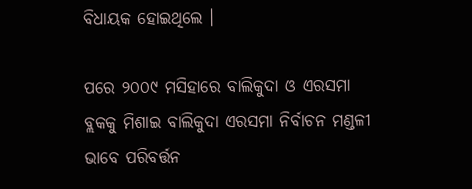ବିଧାୟକ ହୋଇଥିଲେ ।

ପରେ ୨୦୦୯ ମସିହାରେ ବାଲିକୁଦା ଓ ଏରସମା ବ୍ଲକକୁ ମିଶାଇ ବାଲିକୁଦା ଏରସମା ନିର୍ବାଚନ ମଣ୍ଡଳୀ ଭାବେ ପରିବର୍ତ୍ତନ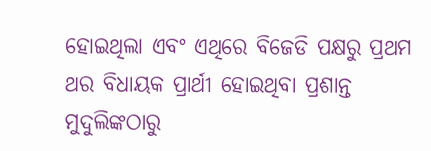ହୋଇଥିଲା ଏବଂ ଏଥିରେ ବିଜେଡି ପକ୍ଷରୁ ପ୍ରଥମ ଥର ବିଧାୟକ ପ୍ରାର୍ଥୀ ହୋଇଥିବା ପ୍ରଶାନ୍ତ ମୁଦୁଲିଙ୍କଠାରୁ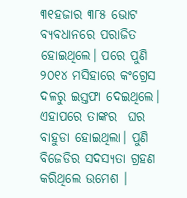୩୧ହଜାର ୩୮୫ ଭୋଟ ବ୍ୟବଧାନରେ ପରାଜିତ ହୋଇଥିଲେ। ପରେ ପୁଣି ୨୦୧୪ ମସିହାରେ କଂଗ୍ରେସ ଦଳରୁ ଇସ୍ତଫା ଦେଇଥିଲେ। ଏହାପରେ ତାଙ୍କର  ଘର ବାହୁଡା ହୋଇଥିଲା। ପୁଣି ବିଜେଡିର ସଦସ୍ୟତା ଗ୍ରହଣ କରିଥିଲେ ଉମେଶ ।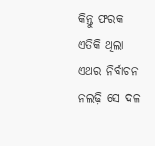କିନ୍ତୁ ଫରକ ଏତିକି ଥିଲା ଏଥର ନିର୍ବାଚନ ନଲଢ଼ି ସେ ଦଳ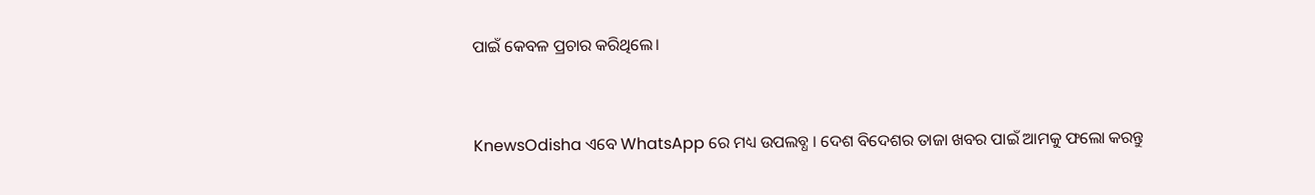ପାଇଁ କେବଳ ପ୍ରଚାର କରିଥିଲେ।


KnewsOdisha ଏବେ WhatsApp ରେ ମଧ୍ୟ ଉପଲବ୍ଧ । ଦେଶ ବିଦେଶର ତାଜା ଖବର ପାଇଁ ଆମକୁ ଫଲୋ କରନ୍ତୁ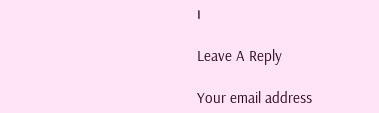।

Leave A Reply

Your email address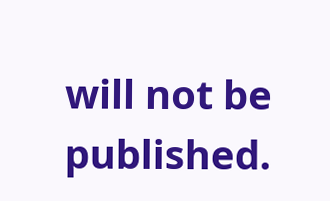will not be published.